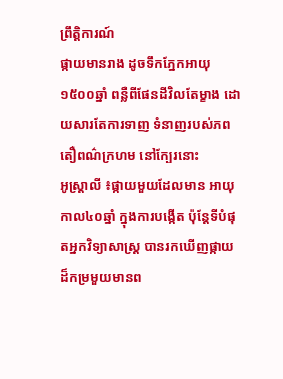ព្រឹត្តិការណ៍
ផ្កាយមានរាង ដូចទឹកភ្នែកអាយុ១៥០០ឆ្នាំ ពន្លឺពីផែនដីវិលតែម្ខាង ដោយសារតែការទាញ ទំនាញរបស់ភព តឿពណ៌ក្រហម នៅក្បែរនោះ
អូស្ត្រាលី ៖ផ្កាយមួយដែលមាន អាយុកាល៤០ឆ្នាំ ក្នុងការបង្កើត ប៉ុន្តែទីបំផុតអ្នកវិទ្យាសាស្ត្រ បានរកឃើញផ្កាយ ដ៏កម្រមួយមានព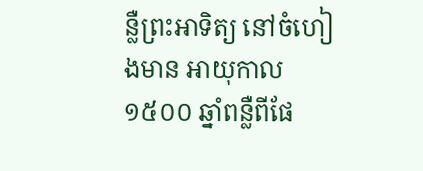ន្លឺព្រះអាទិត្យ នៅចំហៀងមាន អាយុកាល១៥០០ ឆ្នាំពន្លឺពីផែ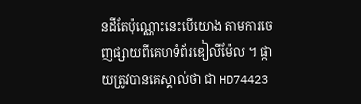នដីតែប៉ុណ្ណោះនេះបើយោង តាមការចេញផ្សាយពីគេហទំព័រឌៀលីម៉ែល ។ ផ្កាយត្រូវបានគេស្គាល់ថា ជា HD74423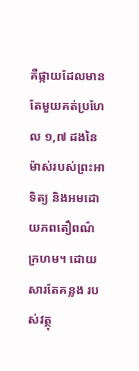គឺផ្កាយដែលមានតែមួយគត់ប្រហែល ១,៧ ដងនៃម៉ាស់របស់ព្រះអាទិត្យ និងអមដោយភពតឿពណ៌ក្រហម។ ដោយសារតែគន្លង របស់វត្ថុ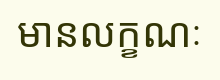មានលក្ខណៈ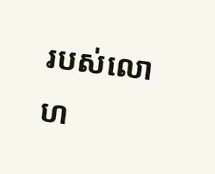របស់លោហ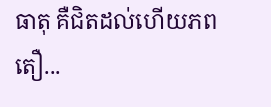ធាតុ គឺជិតដល់ហើយភពតឿ...